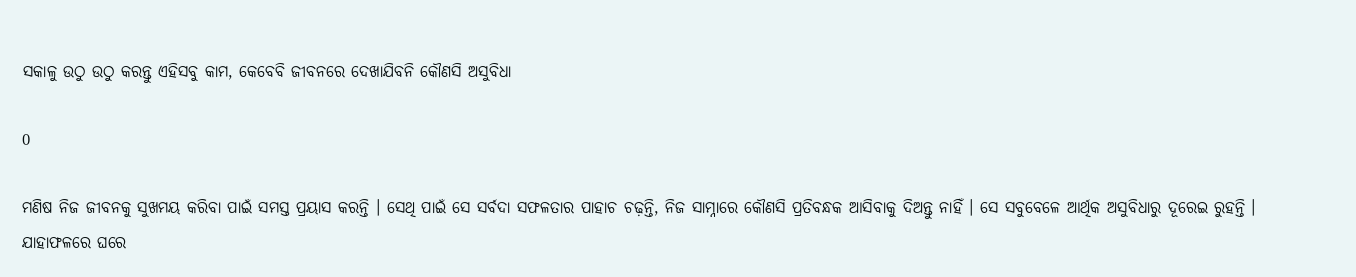ସକାଳୁ ଉଠୁ ଉଠୁ କରନ୍ତୁ ଏହିସବୁ କାମ, କେବେବି ଜୀବନରେ ଦେଖାଯିବନି କୌଣସି ଅସୁବିଧା

0

ମଣିଷ ନିଜ ଜୀବନକୁ ସୁଖମୟ କରିବା ପାଇଁ ସମସ୍ତ ପ୍ରୟାସ କରନ୍ତି । ସେଥି ପାଇଁ ସେ ସର୍ବଦା ସଫଳତାର ପାହାଚ ଚଢ଼ନ୍ତି, ନିଜ ସାମ୍ନାରେ କୌଣସି ପ୍ରତିବନ୍ଧକ ଆସିବାକୁ ଦିଅନ୍ତୁ ନାହିଁ । ସେ ସବୁବେଳେ ଆର୍ଥିକ ଅସୁବିଧାରୁ ଦୂରେଇ ରୁହନ୍ତି । ଯାହାଫଳରେ ଘରେ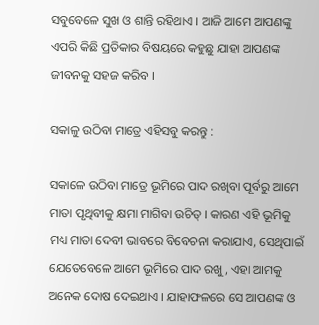ସବୁବେଳେ ସୁଖ ଓ ଶାନ୍ତି ରହିଥାଏ । ଆଜି ଆମେ ଆପଣଙ୍କୁ ଏପରି କିଛି ପ୍ରତିକାର ବିଷୟରେ କହୁଛୁ ଯାହା ଆପଣଙ୍କ ଜୀବନକୁ ସହଜ କରିବ ।

ସକାଳୁ ଉଠିବା ମାତ୍ରେ ଏହିସବୁ କରନ୍ତୁ :

ସକାଳେ ଉଠିବା ମାତ୍ରେ ଭୂମିରେ ପାଦ ରଖିବା ପୂର୍ବରୁ ଆମେ ମାତା ପୃଥିବୀକୁ କ୍ଷମା ମାଗିବା ଉଚିତ୍ । କାରଣ ଏହି ଭୂମିକୁ ମଧ୍ୟ ମାତା ଦେବୀ ଭାବରେ ବିବେଚନା କରାଯାଏ, ସେଥିପାଇଁ ଯେତେବେଳେ ଆମେ ଭୂମିରେ ପାଦ ରଖୁ, ଏହା ଆମକୁ ଅନେକ ଦୋଷ ଦେଇଥାଏ । ଯାହାଫଳରେ ସେ ଆପଣଙ୍କ ଓ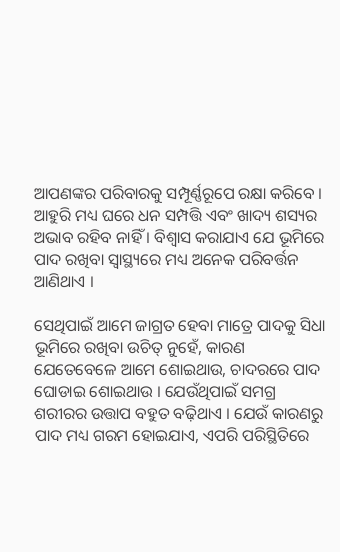ଆପଣଙ୍କର ପରିବାରକୁ ସମ୍ପୂର୍ଣ୍ଣରୂପେ ରକ୍ଷା କରିବେ । ଆହୁରି ମଧ୍ୟ ଘରେ ଧନ ସମ୍ପତ୍ତି ଏବଂ ଖାଦ୍ୟ ଶସ୍ୟର ଅଭାବ ରହିବ ନାହିଁ । ବିଶ୍ୱାସ କରାଯାଏ ଯେ ଭୂମିରେ ପାଦ ରଖିବା ସ୍ୱାସ୍ଥ୍ୟରେ ମଧ୍ୟ ଅନେକ ପରିବର୍ତ୍ତନ ଆଣିଥାଏ ।

ସେଥିପାଇଁ ଆମେ ଜାଗ୍ରତ ହେବା ମାତ୍ରେ ପାଦକୁ ସିଧା ଭୂମିରେ ରଖିବା ଉଚିତ୍ ନୁହେଁ, କାରଣ ଯେତେବେଳେ ଆମେ ଶୋଇଥାଉ, ଚାଦରରେ ପାଦ ଘୋଡାଇ ଶୋଇଥାଉ । ଯେଉଁଥିପାଇଁ ସମଗ୍ର ଶରୀରର ଉତ୍ତାପ ବହୁତ ବଢ଼ିଥାଏ । ଯେଉଁ କାରଣରୁ ପାଦ ମଧ୍ୟ ଗରମ ହୋଇଯାଏ, ଏପରି ପରିସ୍ଥିତିରେ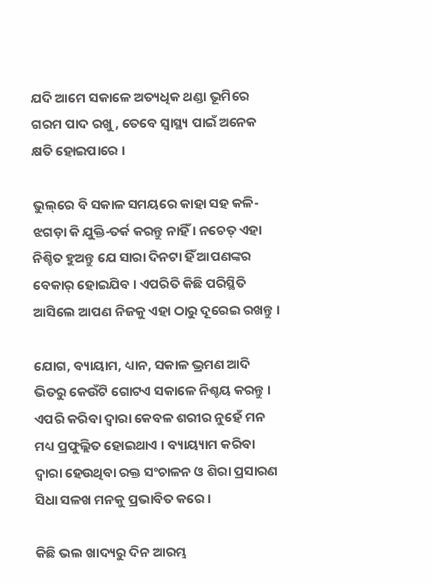ଯଦି ଆମେ ସକାଳେ ଅତ୍ୟଧିକ ଥଣ୍ଡା ଭୂମିରେ ଗରମ ପାଦ ରଖୁ, ତେବେ ସ୍ୱାସ୍ଥ୍ୟ ପାଇଁ ଅନେକ କ୍ଷତି ହୋଇପାରେ ।

ଭୁଲ୍‌ରେ ବି ସକାଳ ସମୟରେ କାହା ସହ କଳି-ଝଗଡ଼ା କି ଯୁକ୍ତି-ତର୍କ କରନ୍ତୁ ନାହିଁ । ନଚେତ୍ ଏହା ନିଶ୍ଚିତ ହୁଅନ୍ତୁ ଯେ ସାରା ଦିନଟା ହିଁ ଆପଣଙ୍କର ବେକାର୍‌ ହୋଇଯିବ । ଏପରିତି କିଛି ପରିସ୍ଥିତି ଆସିଲେ ଆପଣ ନିଜକୁ ଏହା ଠାରୁ ଦୂରେଇ ରଖନ୍ତୁ ।

ଯୋଗ, ବ୍ୟାୟାମ, ଧ୍ୟାନ, ସକାଳ ଭ୍ରମଣ ଆଦି ଭିତରୁ କେଉଁଟି ଗୋଟଏ ସକାଳେ ନିଶ୍ଚୟ କରନ୍ତୁ । ଏପରି କରିବା ଦ୍ୱାରା କେବଳ ଶରୀର ନୁହେଁ ମନ ମଧ୍ୟ ପ୍ରଫୁଲ୍ଲିତ ହୋଇଥାଏ । ବ୍ୟାୟ୍ୟାମ କରିବା ଦ୍ୱାରା ହେଉଥିବା ରକ୍ତ ସଂଚାଳନ ଓ ଶିରା ପ୍ରସାରଣ ସିଧା ସଳଖ ମନକୁ ପ୍ରଭାବିତ କରେ ।

କିଛି ଭଲ ଖାଦ୍ୟରୁ ଦିନ ଆରମ୍ଭ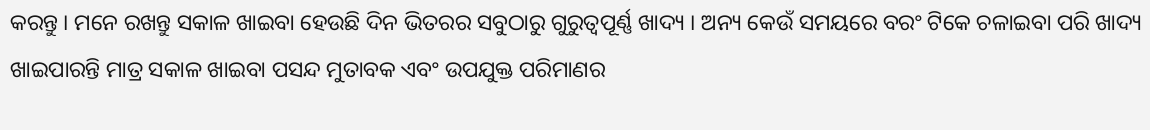କରନ୍ତୁ । ମନେ ରଖନ୍ତୁ ସକାଳ ଖାଇବା ହେଉଛି ଦିନ ଭିତରର ସବୁଠାରୁ ଗୁରୁତ୍ୱପୂର୍ଣ୍ଣ ଖାଦ୍ୟ । ଅନ୍ୟ କେଉଁ ସମୟରେ ବରଂ ଟିକେ ଚଳାଇବା ପରି ଖାଦ୍ୟ ଖାଇପାରନ୍ତି ମାତ୍ର ସକାଳ ଖାଇବା ପସନ୍ଦ ମୁତାବକ ଏବଂ ଉପଯୁକ୍ତ ପରିମାଣର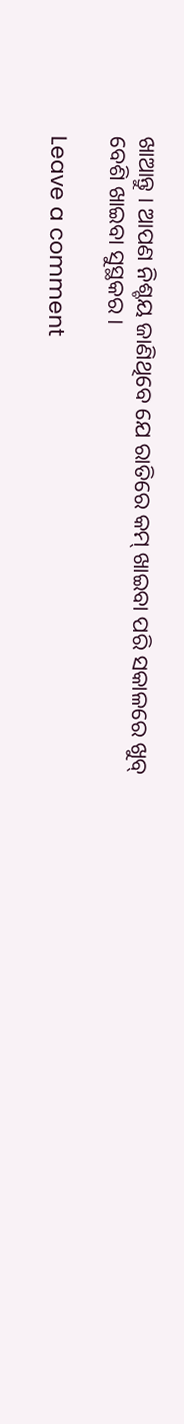ଖାଆନ୍ତୁ । ଆପଣ ନିଶ୍ଚୟ ଜାଣିଥିବେ ଯେ ରାତିରେ କମ୍‌ ଖାଇବା ପରି ସକାଳରେ ଖୁବ୍‌ ବେଶି ଖାଇବା ସୁସ୍ଥକର ।

Leave a comment